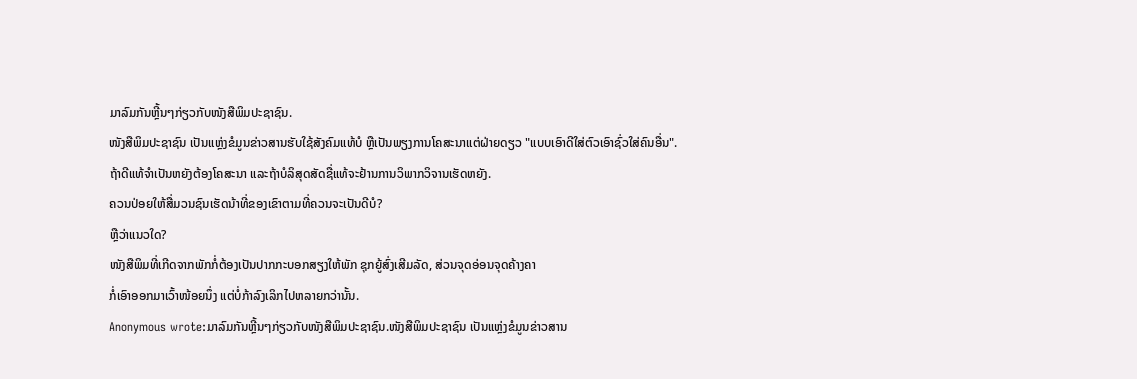ມາລົມກັນຫຼີ້ນໆກ່ຽວກັບໜັງສືພິມປະຊາຊົນ.
ໜັງສືພິມປະຊາຊົນ ເປັນແຫຼ່ງຂໍມູນຂ່າວສານຮັບໃຊ້ສັງຄົມແທ້ບໍ ຫຼືເປັນພຽງການໂຄສະນາແຕ່ຝ່າຍດຽວ "ແບບເອົາດີໃສ່ຕົວເອົາຊົ່ວໃສ່ຄົນອື່ນ".
ຖ້າດີແທ້ຈຳເປັນຫຍັງຕ້ອງໂຄສະນາ ແລະຖ້າບໍລິສຸດສັດຊື່ແທ້ຈະຢ້ານການວິພາກວິຈານເຮັດຫຍັງ.
ຄວນປ່ອຍໃຫ້ສື່ມວນຊົນເຮັດນ້າທີ່ຂອງເຂົາຕາມທີ່ຄວນຈະເປັນດີບໍ?
ຫຼືວ່າແນວໃດ?
ໜັງສືພິມທີ່ເກີດຈາກພັກກໍ່ຕ້ອງເປັນປາກກະບອກສຽງໃຫ້ພັກ ຊຸກຍູ້ສົ່ງເສີມລັດ, ສ່ວນຈຸດອ່ອນຈຸດຄ້າງຄາ
ກໍ່ເອົາອອກມາເວົ້າໜ້ອຍນຶ່ງ ແຕ່ບໍ່ກ້າລົງເລິກໄປຫລາຍກວ່ານັ້ນ.
Anonymous wrote:ມາລົມກັນຫຼີ້ນໆກ່ຽວກັບໜັງສືພິມປະຊາຊົນ.ໜັງສືພິມປະຊາຊົນ ເປັນແຫຼ່ງຂໍມູນຂ່າວສານ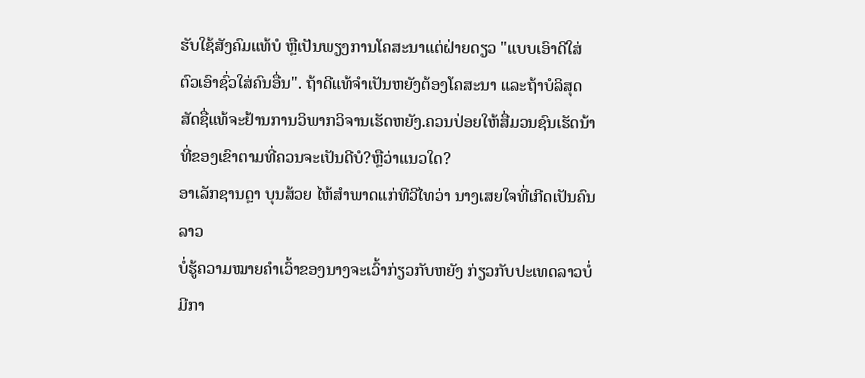ຮັບໃຊ້ສັງຄົມແທ້ບໍ ຫຼືເປັນພຽງການໂຄສະນາແຕ່ຝ່າຍດຽວ "ແບບເອົາດີໃສ່ຕົວເອົາຊົ່ວໃສ່ຄົນອື່ນ". ຖ້າດີແທ້ຈຳເປັນຫຍັງຕ້ອງໂຄສະນາ ແລະຖ້າບໍລິສຸດສັດຊື່ແທ້ຈະຢ້ານການວິພາກວິຈານເຮັດຫຍັງ.ຄວນປ່ອຍໃຫ້ສື່ມວນຊົນເຮັດນ້າທີ່ຂອງເຂົາຕາມທີ່ຄວນຈະເປັນດີບໍ?ຫຼືວ່າແນວໃດ?
ອາເລັກຊານດຼາ ບຸນສ້ວຍ ໄຫ້ສຳພາດແກ່ທີວີໄທວ່າ ນາງເສຍໃຈທີ່ເກີດເປັນຄົນລາວ
ບໍ່ຮູ້ຄວາມໝາຍຄຳເວົ້າຂອງນາງຈະເວົ້າກ່ຽວກັບຫຍັງ ກ່ຽວກັບປະເທດລາວບໍ່ມີກາ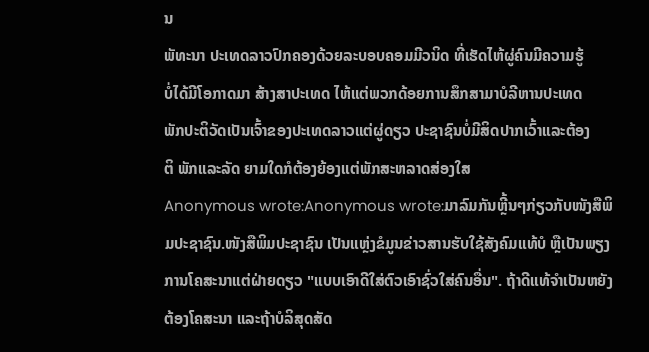ນ
ພັທະນາ ປະເທດລາວປົກຄອງດ້ວຍລະບອບຄອມມີວນິດ ທີ່ເຮັດໄຫ້ຜູ່ຄົນມີຄວາມຮູ້
ບໍ່ໄດ້ມີໂອກາດມາ ສ້າງສາປະເທດ ໄຫ້ແຕ່ພວກດ້ອຍການສຶກສາມາບໍລີຫານປະເທດ
ພັກປະຕິວັດເປັນເຈົ້າຂອງປະເທດລາວແຕ່ຜູ່ດຽວ ປະຊາຊົນບໍ່ມີສິດປາກເວົ້າແລະຕ້ອງ
ຕິ ພັກແລະລັດ ຍາມໃດກໍຕ້ອງຍ້ອງແຕ່ພັກສະຫລາດສ່ອງໃສ
Anonymous wrote:Anonymous wrote:ມາລົມກັນຫຼີ້ນໆກ່ຽວກັບໜັງສືພິມປະຊາຊົນ.ໜັງສືພິມປະຊາຊົນ ເປັນແຫຼ່ງຂໍມູນຂ່າວສານຮັບໃຊ້ສັງຄົມແທ້ບໍ ຫຼືເປັນພຽງການໂຄສະນາແຕ່ຝ່າຍດຽວ "ແບບເອົາດີໃສ່ຕົວເອົາຊົ່ວໃສ່ຄົນອື່ນ". ຖ້າດີແທ້ຈຳເປັນຫຍັງຕ້ອງໂຄສະນາ ແລະຖ້າບໍລິສຸດສັດ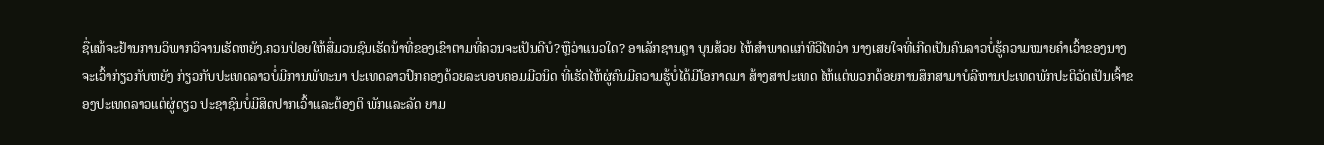ຊື່ແທ້ຈະຢ້ານການວິພາກວິຈານເຮັດຫຍັງ.ຄວນປ່ອຍໃຫ້ສື່ມວນຊົນເຮັດນ້າທີ່ຂອງເຂົາຕາມທີ່ຄວນຈະເປັນດີບໍ?ຫຼືວ່າແນວໃດ? ອາເລັກຊານດຼາ ບຸນສ້ວຍ ໄຫ້ສຳພາດແກ່ທີວີໄທວ່າ ນາງເສຍໃຈທີ່ເກີດເປັນຄົນລາວບໍ່ຮູ້ຄວາມໝາຍຄຳເວົ້າຂອງນາງຈະເວົ້າກ່ຽວກັບຫຍັງ ກ່ຽວກັບປະເທດລາວບໍ່ມີການພັທະນາ ປະເທດລາວປົກຄອງດ້ວຍລະບອບຄອມມີວນິດ ທີ່ເຮັດໄຫ້ຜູ່ຄົນມີຄວາມຮູ້ບໍ່ໄດ້ມີໂອກາດມາ ສ້າງສາປະເທດ ໄຫ້ແຕ່ພວກດ້ອຍການສຶກສາມາບໍລີຫານປະເທດພັກປະຕິວັດເປັນເຈົ້າຂອງປະເທດລາວແຕ່ຜູ່ດຽວ ປະຊາຊົນບໍ່ມີສິດປາກເວົ້າແລະຕ້ອງຕິ ພັກແລະລັດ ຍາມ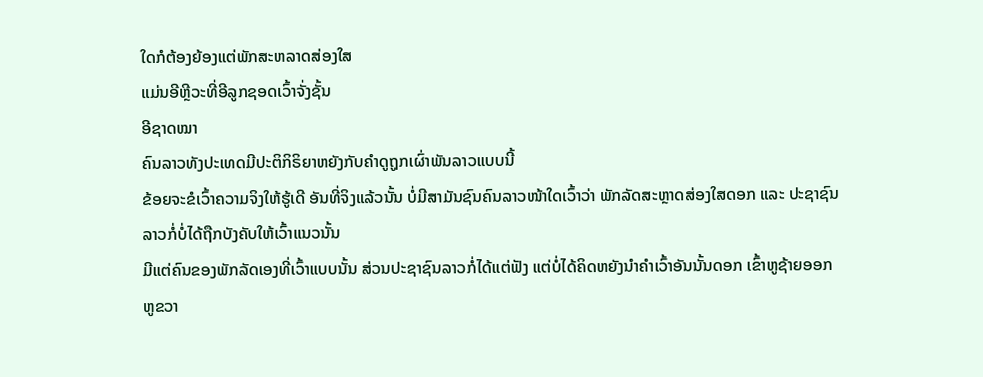ໃດກໍຕ້ອງຍ້ອງແຕ່ພັກສະຫລາດສ່ອງໃສ
ແມ່ນອີຫຼີວະທີ່ອີລູກຊອດເວົ້າຈັ່ງຊັ້ນ
ອີຊາດໝາ
ຄົນລາວທັງປະເທດມີປະຕິກິຣິຍາຫຍັງກັບຄຳດູຖູກເຜົ່າພັນລາວແບບນີ້
ຂ້ອຍຈະຂໍເວົ້າຄວາມຈິງໃຫ້ຮູ້ເດີ ອັນທີ່ຈິງແລ້ວນັ້ນ ບໍ່ມີສາມັນຊົນຄົນລາວໜ້າໃດເວົ້າວ່າ ພັກລັດສະຫຼາດສ່ອງໃສດອກ ແລະ ປະຊາຊົນລາວກໍ່ບໍ່ໄດ້ຖືກບັງຄັບໃຫ້ເວົ້າແນວນັ້ນ
ມີແຕ່ຄົນຂອງພັກລັດເອງທີ່ເວົ້າແບບນັ້ນ ສ່ວນປະຊາຊົນລາວກໍ່ໄດ້ແຕ່ຟັງ ແຕ່ບໍ່ໄດ້ຄິດຫຍັງນຳຄຳເວົ້າອັນນັ້ນດອກ ເຂົ້າຫູຊ້າຍອອກຫູຂວາ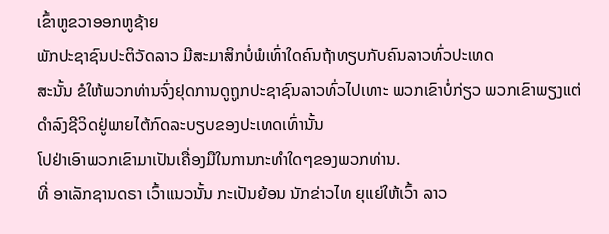ເຂົ້າຫູຂວາອອກຫູຊ້າຍ
ພັກປະຊາຊົນປະຕິວັດລາວ ມີສະມາສິກບໍ່ພໍເທົ່າໃດຄົນຖ້າທຽບກັບຄົນລາວທົ່ວປະເທດ
ສະນັ້ນ ຂໍໃຫ້ພວກທ່ານຈົ່ງຢຸດການດູຖູກປະຊາຊົນລາວທົ່ວໄປເທາະ ພວກເຂົາບໍ່ກ່ຽວ ພວກເຂົາພຽງແຕ່ດຳລົງຊີວິດຢູ່ພາຍໄຕ້ກົດລະບຽບຂອງປະເທດເທົ່ານັ້ນ
ໂປຢ່າເອົາພວກເຂົາມາເປັນເຄື່ອງມືໃນການກະທຳໃດໆຂອງພວກທ່ານ.
ທີ່ ອາເລັກຊານດຣາ ເວົ້າແນວນັ້ນ ກະເປັນຍ້ອນ ນັກຂ່າວໄທ ຍຸແຍ່ໃຫ້ເວົ້າ ລາວ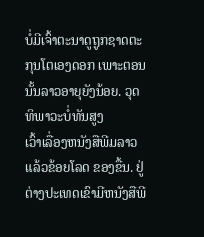ບໍ່ມີເຈົ້າຕະນາດູຖູກຊາດຕະກຸນໂຕເອງດອກ ເພາະຕອນນັ້ນລາວອາຍຸຍັງນ້ອຍ. ວຸດທິພາວະບໍ່ທັນສູງ
ເວົ້າເລື່ອງຫນັງສືພີມລາວແລ້ວຂ້ອຍໂລດ ຂອງຂື້ນ. ຢູ່ຕ່າງປະເທດເຂົາມີຫນັງສືພີ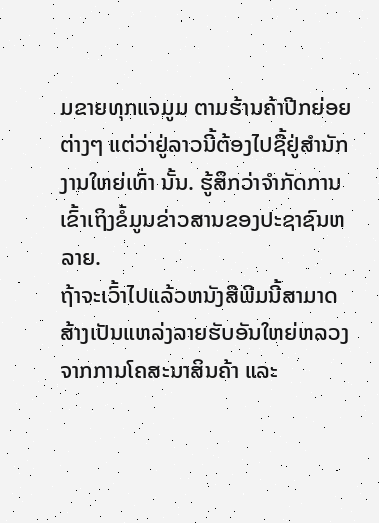ມຂາຍທຸກແຈມູມ ຕາມຮ້ານຄ້າປີກຍ່ອຍຕ່າງໆ ແຕ່ວ່າຢູ່ລາວນີ້ຕ້ອງໄປຊື້ຢູ່ສຳນັກງານໃຫຍ່ເທົ່າ ນັ້ນ. ຮູ້ສຶກວ່າຈຳກັດການເຂົ້າເຖິງຂໍ້ມູນຂ່າວສານຂອງປະຊາຊົນຫລາຍ.
ຖ້າຈະເວົ້າໄປແລ້ວຫນັງສືພີມນີ້ສາມາດສ້າງເປັນແຫລ່ງລາຍຮັບອັນໃຫຍ່ຫລວງຈາກການໂຄສະນາສິນຄ້າ ແລະ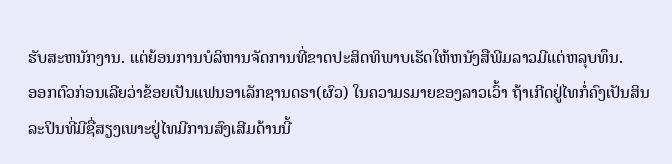ຮັບສະຫນັກງານ. ແຕ່ຍ້ອນການບໍລິຫານຈັດການທີ່ຂາດປະສິດທິພາບເຮັດໃຫ້ຫນັງສືພີມລາວມີແຕ່ຫລຸບທຶນ.
ອອກຕົວກ່ອນເລີຍວ່າຂ້ອຍເປັນແຟນອາເລັກຊານດຣາ(ຜົວ) ໃນຄວາມsມາຍຂອງລາວເວົ້າ ຖ້າເກີດຢູ່ໄທກໍ່ຄົງເປັນສິນລະປິນທີ່ມີຊື່ສຽງເພາະຢູ່ໄທມີການສົງເສີມດ້ານນີ້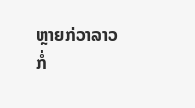ຫຼາຍກ່ວາລາວ
ກໍ່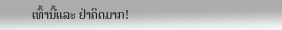ເທົ້ານີ້ແລະ ຢ່າຄິດມາກ!